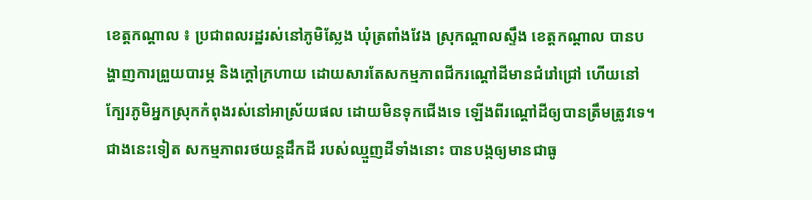ខេត្តកណ្តាល ៖ ប្រជាពលរដ្ឋរស់នៅភូមិស្លែង ឃុំត្រពាំងវែង ស្រុកណ្តាលស្ទឹង ខេត្តកណ្តាល បានបង្ហាញការព្រួយបារម្ភ និងក្តៅក្រហាយ ដោយសារតែសកម្មភាពជីករណ្តៅដីមានជំរៅជ្រៅ ហើយនៅក្បែរភូមិអ្នកស្រុកកំពុងរស់នៅអាស្រ័យផល ដោយមិនទុកជើងទេ ឡើងពីរណ្តៅដីឲ្យបានត្រឹមត្រូវទេ។
ជាងនេះទៀត សកម្មភាពរថយន្តដឹកដី របស់ឈ្មួញដីទាំងនោះ បានបង្កឲ្យមានជាធូ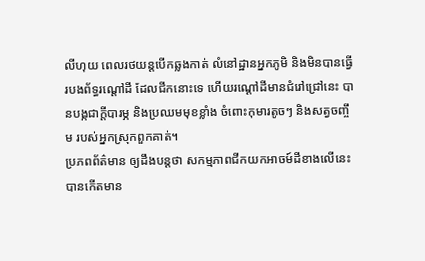លីហុយ ពេលរថយន្តបើកឆ្លងកាត់ លំនៅដ្ឋានអ្នកភូមិ និងមិនបានធ្វើរបងព័ទ្ធរណ្ដៅដី ដែលជីកនោះទេ ហើយរណ្តៅដីមានជំរៅជ្រៅនេះ បានបង្កជាក្តីបារម្ភ និងប្រឈមមុខខ្លាំង ចំពោះកុមារតូចៗ និងសត្វចញ្ចឹម របស់អ្នកស្រុកពួកគាត់។
ប្រភពព័ត៌មាន ឲ្យដឹងបន្តថា សកម្មភាពជីកយកអាចម៍ដីខាងលើនេះ បានកើតមាន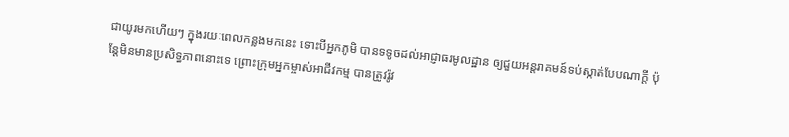ជាយូរមកហើយៗ ក្នុងរយៈពេលកន្លងមកនេះ ទោះបីអ្នកភូមិ បានទទូចដល់អាជ្ញាធរមូលដ្ឋាន ឲ្យជួយអន្តរាគមន៍ទប់ស្កាត់បែបណាក្តី ប៉ុន្តែមិនមានប្រសិទ្ធភាពនោះទេ ព្រោះក្រុមអ្នកម្ចាស់អាជីវកម្ម បានត្រូវរ៉ូវ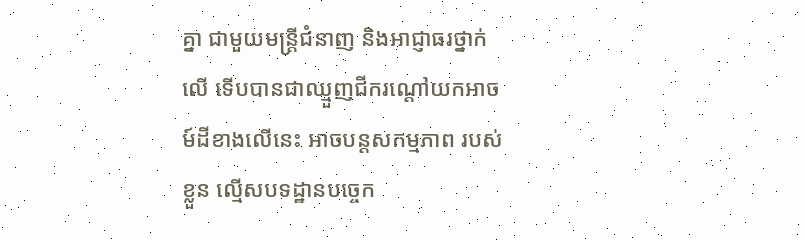គ្នា ជាមួយមន្ត្រីជំនាញ និងអាជ្ញាធរថ្នាក់លើ ទើបបានជាឈ្មួញជីករណ្តៅយកអាចម៍ដីខាងលើនេះ អាចបន្តសកម្មភាព របស់ខ្លួន ល្មើសបទដ្ឋានបច្ចេក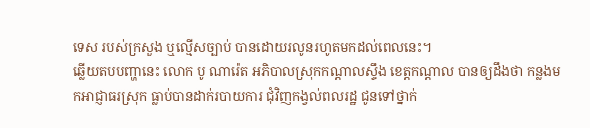ទេស របស់ក្រសួង ឬល្មើសច្បាប់ បានដោយរលូនរហូតមកដល់ពេលនេះ។
ឆ្លើយតបបញ្ហានេះ លោក បូ ណារ៉េត អភិបាលស្រុកកណ្ដាលស្ទឹង ខេត្តកណ្ដាល បានឲ្យដឹងថា កន្លងមកអាជ្ញាធរស្រុក ធ្លាប់បានដាក់របាយការ ជុំវិញកង្វល់ពលរដ្ឋ ជូនទៅថ្នាក់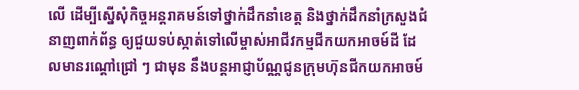លើ ដើម្បីស្នើសុំកិច្ចអន្តរាគមន៍ទៅថ្នាក់ដឹកនាំខេត្ត និងថ្នាក់ដឹកនាំក្រសួងជំនាញពាក់ព័ន្ធ ឲ្យជួយទប់ស្កាត់ទៅលើម្ចាស់អាជីវកម្មជីកយកអាចម៍ដី ដែលមានរណ្តៅជ្រៅ ៗ ជាមុន នឹងបន្តអាជ្ញាប័ណ្ណជូនក្រុមហ៊ុនជីកយកអាចម៍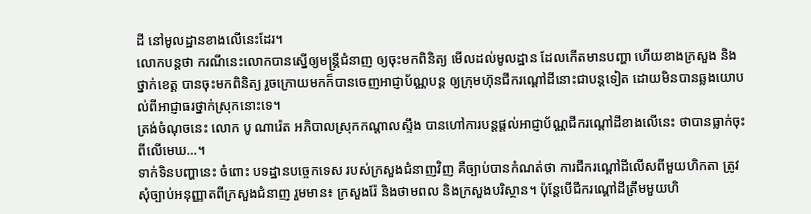ដី នៅមូលដ្ឋានខាងលើនេះដែរ។
លោកបន្តថា ករណីនេះលោកបានស្នើឲ្យមន្ត្រីជំនាញ ឲ្យចុះមកពិនិត្យ មើលដល់មូលដ្ឋាន ដែលកើតមានបញ្ហា ហើយខាងក្រសួង និងថ្នាក់ខេត្ត បានចុះមកពិនិត្យ រួចក្រោយមកក៏បានចេញអាជ្ញាប័ណ្ណបន្ត ឲ្យក្រុមហ៊ុនជីករណ្តៅដីនោះជាបន្តទៀត ដោយមិនបានឆ្លងយោបល់ពីអាជ្ញាធរថ្នាក់ស្រុកនោះទេ។
ត្រង់ចំណុចនេះ លោក បូ ណារ៉េត អភិបាលស្រុកកណ្ដាលស្ទឹង បានហៅការបន្តផ្តល់អាជ្ញាប័ណ្ណជីករណ្តៅដីខាងលើនេះ ថាបានធ្លាក់ចុះពីលើមេឃ…។
ទាក់ទិនបញ្ហានេះ ចំពោះ បទដ្ឋានបច្ចេកទេស របស់ក្រសួងជំនាញវិញ គឺច្បាប់បានកំណត់ថា ការជីករណ្តៅដីលើសពីមួយហិកតា ត្រូវសុំច្បាប់អនុញ្ញាតពីក្រសួងជំនាញ រួមមាន៖ ក្រសួងរ៉ែ និងថាមពល និងក្រសួងបរិស្ថាន។ ប៉ុន្តែបើជីករណ្តៅដីត្រឹមមួយហិ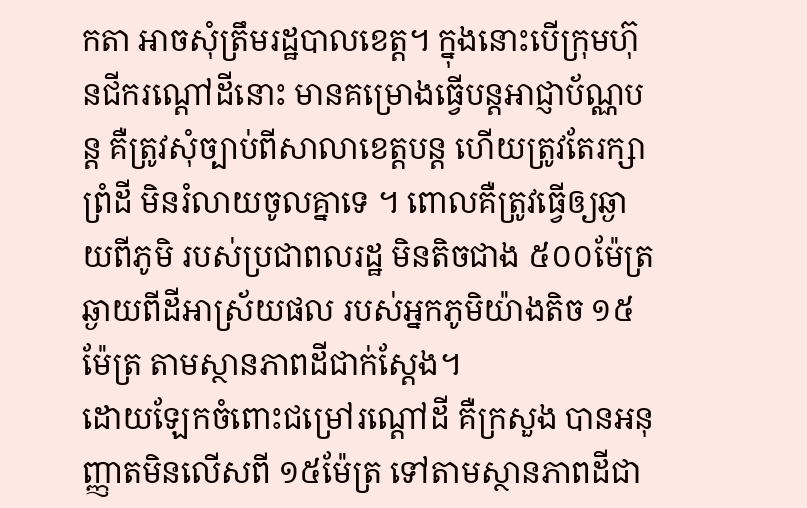កតា អាចសុំត្រឹមរដ្ឋបាលខេត្ត។ ក្នុងនោះបើក្រុមហ៊ុនជីករណ្តៅដីនោះ មានគម្រោងធ្វើបន្តអាជ្ញាប័ណ្ណបន្ត គឺត្រូវសុំច្បាប់ពីសាលាខេត្តបន្ត ហើយត្រូវតែរក្សាព្រំដី មិនរំលាយចូលគ្នាទេ ។ ពោលគឺត្រូវធ្វើឲ្យឆ្ងាយពីភូមិ របស់ប្រជាពលរដ្ឋ មិនតិចជាង ៥០០ម៉ែត្រ ឆ្ងាយពីដីអាស្រ័យផល របស់អ្នកភូមិយ៉ាងតិច ១៥ម៉ែត្រ តាមស្ថានភាពដីជាក់ស្ដែង។
ដោយឡែកចំពោះជម្រៅរណ្តៅដី គឺក្រសួង បានអនុញ្ញាតមិនលើសពី ១៥ម៉ែត្រ ទៅតាមស្ថានភាពដីជា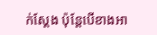ក់ស្ដែង ប៉ុន្តែបើខាងអា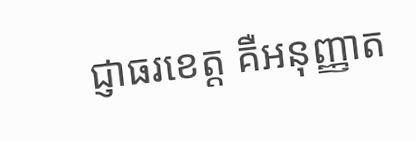ជ្ញាធរខេត្ត គឺអនុញ្ញាត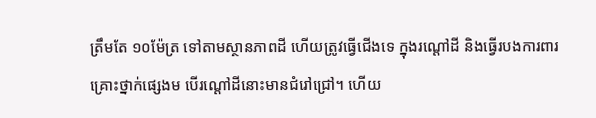ត្រឹមតែ ១០ម៉ែត្រ ទៅតាមស្ថានភាពដី ហើយត្រូវធ្វើជើងទេ ក្នុងរណ្តៅដី និងធ្វើរបងការពារគ្រោះថ្នាក់ផ្សេងម បើរណ្តៅដីនោះមានជំរៅជ្រៅ។ ហើយ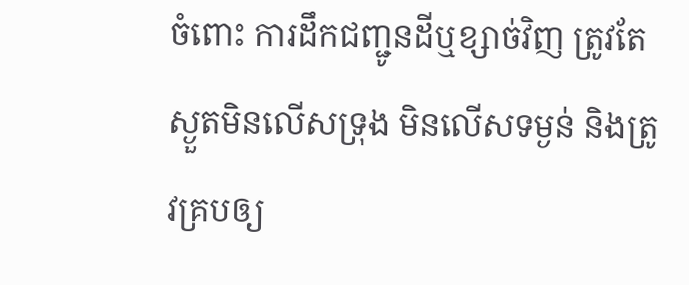ចំពោះ ការដឹកជញ្ជូនដីឬខ្សាច់វិញ ត្រូវតែស្ងួតមិនលើសទ្រុង មិនលើសទម្ងន់ និងត្រូវគ្របឲ្យ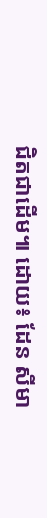ជិតជាដើម៕ ដោយ៖ ដែន សីមា